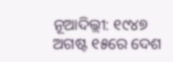ନୂଆଦିଲ୍ଲୀ: ୧୯୪୭ ଅଗଷ୍ଟ ୧୫ରେ ଦେଶ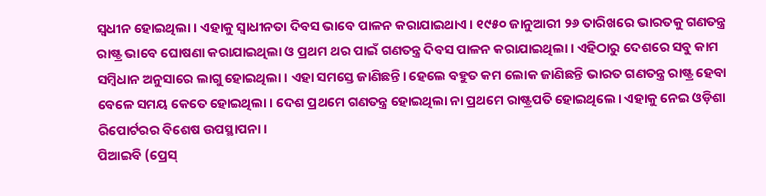ସ୍ୱଧୀନ ହୋଇଥିଲା। ଏହାକୁ ସ୍ୱାଧୀନତା ଦିବସ ଭାବେ ପାଳନ କରାଯାଇଥାଏ। ୧୯୫୦ ଜାନୁଆରୀ ୨୬ ତାରିଖରେ ଭାରତକୁ ଗଣତନ୍ତ୍ର ରାଷ୍ଟ୍ର ଭାବେ ଘୋଷଣା କରାଯାଇଥିଲା ଓ ପ୍ରଥମ ଥର ପାଇଁ ଗଣତନ୍ତ୍ର ଦିବସ ପାଳନ କରାଯାଇଥିଲା। ଏହିଠାରୁ ଦେଶରେ ସବୁ କାମ ସମ୍ବିଧାନ ଅନୁସାରେ ଲାଗୁ ହୋଇଥିଲା। ଏହା ସମସ୍ତେ ଜାଣିଛନ୍ତି। ହେଲେ ବହୁତ କମ ଲୋକ ଜାଣିଛନ୍ତି ଭାରତ ଗଣତନ୍ତ୍ର ରାଷ୍ଟ୍ର ହେବା ବେଳେ ସମୟ କେତେ ହୋଇଥିଲା। ଦେଶ ପ୍ରଥମେ ଗଣତନ୍ତ୍ର ହୋଇଥିଲା ନା ପ୍ରଥମେ ରାଷ୍ଟ୍ରପତି ହୋଇଥିଲେ। ଏହାକୁ ନେଇ ଓଡ଼ିଶା ରିପୋର୍ଟରର ବିଶେଷ ଉପସ୍ଥାପନା।
ପିଆଇବି (ପ୍ରେସ୍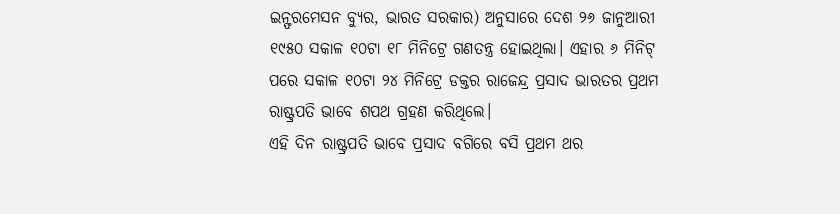ଇନ୍ଫରମେସନ ବ୍ୟୁର, ଭାରତ ସରକାର) ଅନୁସାରେ ଦେଶ ୨୬ ଜାନୁଆରୀ ୧୯୫୦ ସକାଳ ୧୦ଟା ୧୮ ମିନିଟ୍ରେ ଗଣତନ୍ତ୍ର ହୋଇଥିଲା। ଏହାର ୬ ମିନିଟ୍ ପରେ ସକାଳ ୧୦ଟା ୨୪ ମିନିଟ୍ରେ ଡକ୍ତର ରାଜେନ୍ଦ୍ର ପ୍ରସାଦ ଭାରତର ପ୍ରଥମ ରାଷ୍ଟ୍ରପତି ଭାବେ ଶପଥ ଗ୍ରହଣ କରିଥିଲେ।
ଏହି ଦିନ ରାଷ୍ଟ୍ରପତି ଭାବେ ପ୍ରସାଦ ବଗିରେ ବସି ପ୍ରଥମ ଥର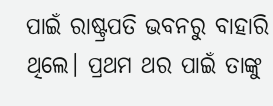ପାଇଁ ରାଷ୍ଟ୍ରପତି ଭବନରୁ ବାହାରି ଥିଲେ। ପ୍ରଥମ ଥର ପାଇଁ ତାଙ୍କୁ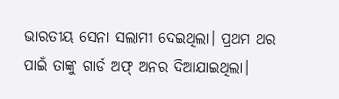ଭାରତୀୟ ସେନା ସଲାମୀ ଦେଇଥିଲା। ପ୍ରଥମ ଥର ପାଇଁ ତାଙ୍କୁ ଗାର୍ଡ ଅଫ୍ ଅନର ଦିଆଯାଇଥିଲା।